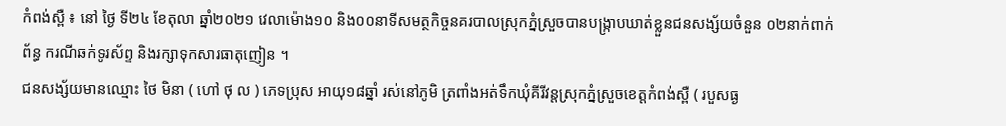កំពង់ស្ពឺ ៖ នៅ ថ្ងៃ ទី២៤ ខែតុលា ឆ្នាំ២០២១ វេលាម៉ោង១០ និង០០នាទីសមត្ថកិច្ចនគរបាលស្រុកភ្នំស្រួចបានបង្ក្រាបឃាត់ខ្លួនជនសង្ស័យចំនួន ០២នាក់ពាក់ព័ន្ធ ករណីឆក់ទូរស័ព្ទ និងរក្សាទុកសារធាតុញៀន ។
ជនសង្ស័យមានឈ្មោះ ថៃ មិនា ( ហៅ ថុ ល ) ភេទប្រុស អាយុ១៨ឆ្នាំ រស់នៅភូមិ ត្រពាំងអត់ទឹកឃុំគីរីវន្តស្រុកភ្នំស្រួចខេត្តកំពង់ស្ពឺ ( របួសធ្ង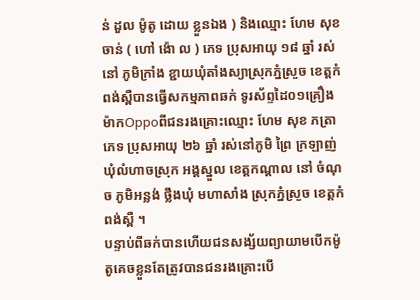ន់ ដួល ម៉ូតូ ដោយ ខ្លួនឯង ) និងឈ្មោះ ហែម សុខ ចាន់ ( ហៅ ង៉ោ ល ) ភេទ ប្រុសអាយុ ១៨ ឆ្នាំ រស់នៅ ភូមិក្រាំង ខ្ជាយឃុំតាំងស្យាស្រុកភ្នំស្រួច ខេត្តកំពង់ស្ពឺបានធ្វើសកម្មភាពឆក់ ទូរស័ព្ទដៃ០១គ្រឿងម៉ាកOppoពីជនរងគ្រោះឈ្មោះ ហែម សុខ ភត្រា ភេទ ប្រុសអាយុ ២៦ ឆ្នាំ រស់នៅភូមិ ព្រៃ ក្រឡាញ់ ឃុំលំហាចស្រុក អង្គស្នួល ខេត្តកណ្ដាល នៅ ចំណុច ភូមិអន្លង់ ថ្លឹងឃុំ មហាសាំង ស្រុកភ្នំស្រួច ខេត្តកំពង់ស្ពឺ ។
បន្ទាប់ពីឆក់បានហើយជនសង្ស័យព្យាយាមបើកម៉ូតូគេចខ្លួនតែត្រូវបានជនរងគ្រោះបើ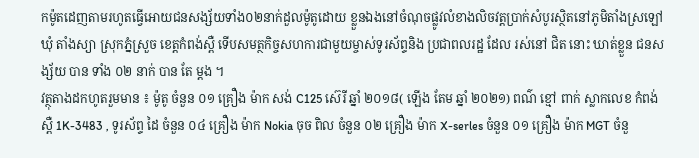កម៉ូតដេញតាមរហូតធ្វើអោយជនសង្ស័យទាំង០២នាក់ដួលម៉ូតូដោយ ខ្លួនឯងនៅចំណុចផ្លូវលំខាងលិចវត្តប្រាក់សំបូរស្ថិតនៅភូមិតាំងស្រឡៅឃុំ តាំងស្យា ស្រុកភ្នំស្រួច ខេត្តកំពង់ស្ពឺ ទើបសមត្ថកិច្ចសហការជាមួយម្ចាស់ទូរស័ព្ទនិង ប្រជាពលរដ្ឋ ដែល រស់នៅ ជិត នោះ ឃាត់ខ្លួន ជនសង្ស័យ បាន ទាំង ០២ នាក់ បាន តែ ម្ដង ។
វត្ថុតាងដកហូតរួមមាន ៖ ម៉ូតូ ចំនួន ០១ គ្រឿង ម៉ាក សង់ C125 ស៊េរី ឆ្នាំ ២០១៨( ឡើង តែម ឆ្នាំ ២០២១) ពណ៌ ខ្មៅ ពាក់ ស្លាកលេខ កំពង់ស្ពឺ 1K-3483 , ទូរស័ព្ទ ដៃ ចំនួន ០៤ គ្រឿង ម៉ាក Nokia ចុច ពិល ចំនួន ០២ គ្រឿង ម៉ាក X-serles ចំនួន ០១ គ្រឿង ម៉ាក MGT ចំនួ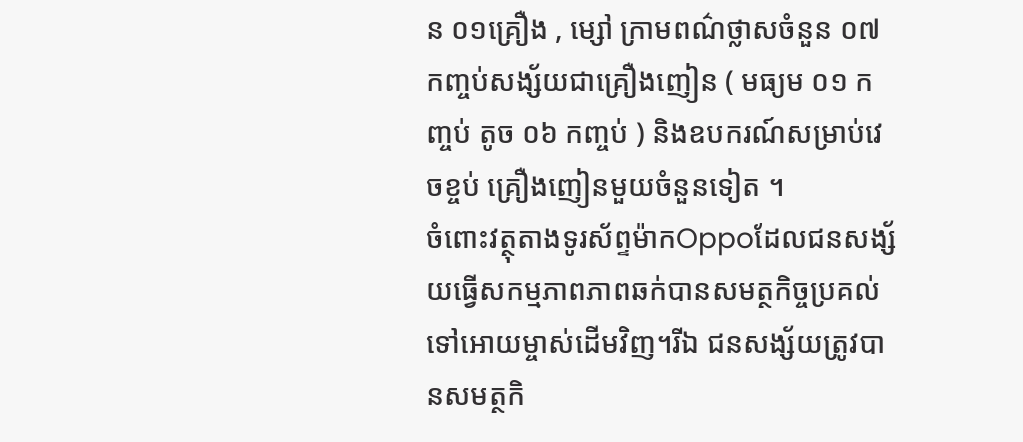ន ០១គ្រឿង , ម្សៅ ក្រាមពណ៌ថ្លាសចំនួន ០៧ កញ្ចប់សង្ស័យជាគ្រឿងញៀន ( មធ្យម ០១ កញ្ចប់ តូច ០៦ កញ្ចប់ ) និងឧបករណ៍សម្រាប់វេចខ្ចប់ គ្រឿងញៀនមួយចំនួនទៀត ។
ចំពោះវត្ថុតាងទូរស័ព្ទម៉ាកOppoដែលជនសង្ស័យធ្វើសកម្មភាពភាពឆក់បានសមត្ថកិច្ចប្រគល់ទៅអោយម្ចាស់ដើមវិញ។រីឯ ជនសង្ស័យត្រូវបានសមត្ថកិ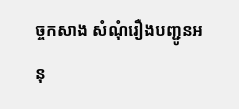ច្ចកសាង សំណុំរឿងបញ្ជូនអនុ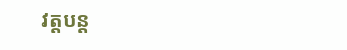វត្តបន្ត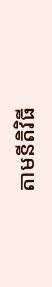តាមនីតិវិធី